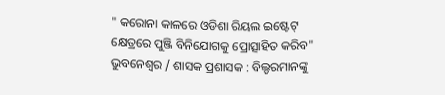" କରୋନା କାଳରେ ଓଡିଶା ରିୟଲ ଇଷ୍ଟେଟ୍ କ୍ଷେତ୍ରରେ ପୁଞ୍ଜି ବିନିଯୋଗକୁ ପ୍ରୋତ୍ସାହିତ କରିବ"
ଭୁବନେଶ୍ୱର / ଶାସକ ପ୍ରଶାସକ : ବିଲ୍ଡରମାନଙ୍କୁ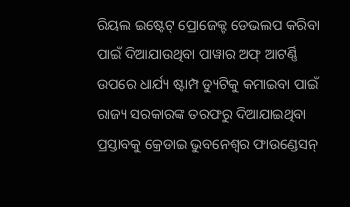ରିୟଲ ଇଷ୍ଟେଟ୍ ପ୍ରୋଜେକ୍ଟ ଡେଭଲପ କରିବା ପାଇଁ ଦିଆଯାଉଥିବା ପାୱାର ଅଫ୍ ଆଟର୍ଣ୍ଣି ଉପରେ ଧାର୍ଯ୍ୟ ଷ୍ଟାମ୍ପ ଡ୍ୟୁଟିକୁ କମାଇବା ପାଇଁ ରାଜ୍ୟ ସରକାରଙ୍କ ତରଫରୁ ଦିଆଯାଇଥିବା ପ୍ରସ୍ତାବକୁ କ୍ରେଡାଇ ଭୁବନେଶ୍ୱର ଫାଉଣ୍ଡେସନ୍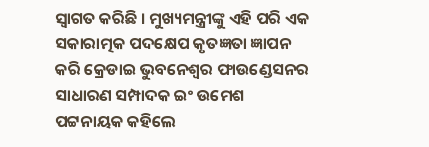ସ୍ୱାଗତ କରିଛି । ମୁଖ୍ୟମନ୍ତ୍ରୀଙ୍କୁ ଏହି ପରି ଏକ ସକାରାତ୍ମକ ପଦକ୍ଷେପ କୃତଜ୍ଞତା ଜ୍ଞାପନ କରି କ୍ରେଡାଇ ଭୁବନେଶ୍ୱର ଫାଉଣ୍ଡେସନର ସାଧାରଣ ସମ୍ପାଦକ ଇଂ ଉମେଶ ପଟ୍ଟନାୟକ କହିଲେ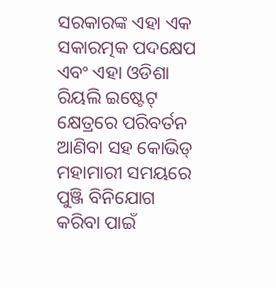ସରକାରଙ୍କ ଏହା ଏକ ସକାରତ୍ମକ ପଦକ୍ଷେପ ଏବଂ ଏହା ଓଡିଶା ରିୟଲି ଇଷ୍ଟେଟ୍ କ୍ଷେତ୍ରରେ ପରିବର୍ତନ ଆଣିବା ସହ କୋଭିଡ୍ ମହାମାରୀ ସମୟରେ ପୁଞ୍ଜି ବିନିଯୋଗ କରିବା ପାଇଁ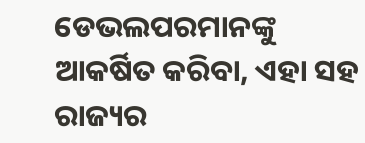ଡେଭଲପରମାନଙ୍କୁ ଆକର୍ଷିତ କରିବା, ଏହା ସହ ରାଜ୍ୟର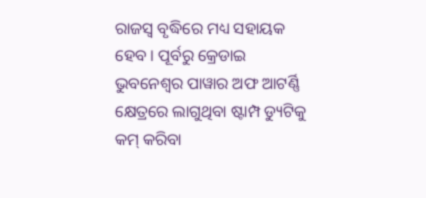ରାଜସ୍ୱ ବୃଦ୍ଧିରେ ମଧ୍ୟ ସହାୟକ ହେବ । ପୂର୍ବରୁ କ୍ରେଡାଇ ଭୁବନେଶ୍ୱର ପାୱାର ଅଫ ଆଟର୍ଣ୍ଣି କ୍ଷେତ୍ରରେ ଲାଗୁଥିବା ଷ୍ଟାମ୍ପ ଡ୍ୟୁଟିକୁ କମ୍ କରିବା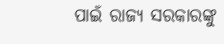ପାଇଁ ରାଜ୍ୟ ସରକାରଙ୍କୁ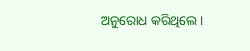ଅନୁରୋଧ କରିଥିଲେ ।